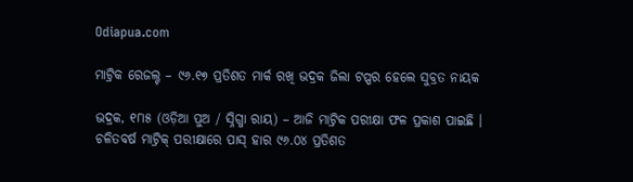Odiapua.com

ମାଟ୍ରିକ ରେଜଲ୍ଟ – ୯୬.୧୭ ପ୍ରତିଶତ ମାର୍କ ରଖି ଭଦ୍ରକ ଜିଲା ଟପ୍ପର ହେଲେ ସୁବ୍ରତ ନାୟକ

ଭଦ୍ରକ, ୧୮ା୫ (ଓଡ଼ିଆ ପୁଅ / ସ୍ନିଗ୍ଧା ରାୟ) – ଆଜି ମାଟ୍ରିକ ପରୀକ୍ଷା ଫଳ ପ୍ରକାଶ ପାଇଛି । ଚଳିତବର୍ଷ ମାଟ୍ରିକ୍ ପରୀକ୍ଷାରେ ପାସ୍ ହାର ୯୬.୦୪ ପ୍ରତିଶତ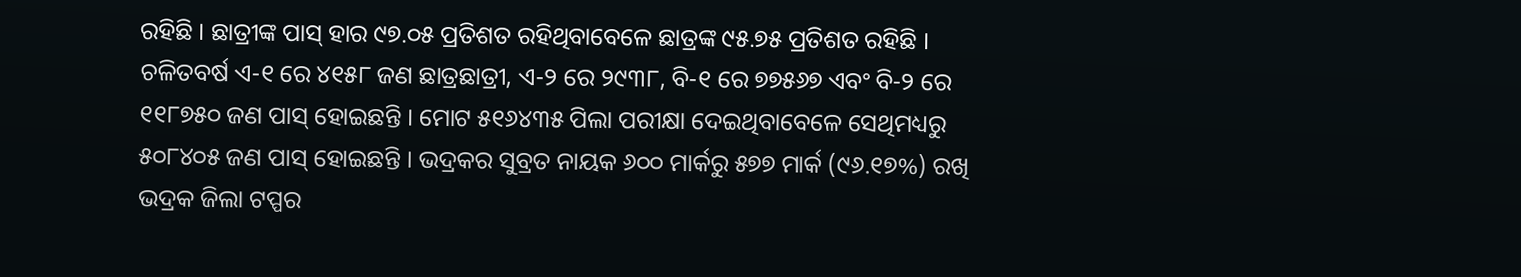ରହିଛି । ଛାତ୍ରୀଙ୍କ ପାସ୍ ହାର ୯୭.୦୫ ପ୍ରତିଶତ ରହିଥିବାବେଳେ ଛାତ୍ରଙ୍କ ୯୫.୭୫ ପ୍ରତିଶତ ରହିଛି । ଚଳିତବର୍ଷ ଏ-୧ ରେ ୪୧୫୮ ଜଣ ଛାତ୍ରଛାତ୍ରୀ, ଏ-୨ ରେ ୨୯୩୮, ବି-୧ ରେ ୭୭୫୬୭ ଏବଂ ବି-୨ ରେ ୧୧୮୭୫୦ ଜଣ ପାସ୍ ହୋଇଛନ୍ତି । ମୋଟ ୫୧୬୪୩୫ ପିଲା ପରୀକ୍ଷା ଦେଇଥିବାବେଳେ ସେଥିମଧ୍ୟରୁ ୫୦୮୪୦୫ ଜଣ ପାସ୍ ହୋଇଛନ୍ତି । ଭଦ୍ରକର ସୁବ୍ରତ ନାୟକ ୬୦୦ ମାର୍କରୁ ୫୭୭ ମାର୍କ (୯୬.୧୭%) ରଖି ଭଦ୍ରକ ଜିଲା ଟପ୍ପର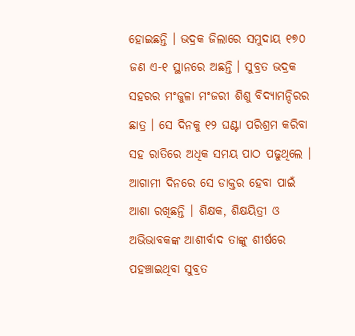ହୋଇଛନ୍ତି । ଭଦ୍ରକ ଜିଲାରେ ସମୁଦାୟ ୧୭୦ ଜଣ ଏ-୧ ସ୍ଥାନରେ ଅଛନ୍ତି । ସୁବ୍ରତ ଭଦ୍ରକ ସହରର ମଂଜୁଳା ମଂଜରୀ ଶିଶୁ ବିଦ୍ୟାମନ୍ଦିରର ଛାତ୍ର । ସେ ଦିନକୁ ୧୨ ଘଣ୍ଟା ପରିଶ୍ରମ କରିବା ସହ ରାତିରେ ଅଧିକ ସମୟ ପାଠ ପଢୁଥିଲେ । ଆଗାମୀ ଦିନରେ ସେ ଡାକ୍ତର ହେବା ପାଇଁ ଆଶା ରଖିଛନ୍ତି । ଶିକ୍ଷକ, ଶିକ୍ଷୟିତ୍ରୀ ଓ ଅଭିଭାବକଙ୍କ ଆଶୀର୍ବାଦ ତାଙ୍କୁ ଶୀର୍ଷରେ ପହଞ୍ଚାଇଥିବା ସୁବ୍ରତ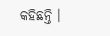କହିଛନ୍ତି ।